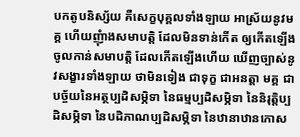បកតូបនិស្ស័យ គឺសេក្ខបុគ្គលទាំងឡាយ អាស្រ័យនូវមគ្គ ហើយញុំាងសមាបត្តិ ដែលមិនទាន់កើត ឲ្យកើតឡើង ចូលកាន់សមាបត្តិ ដែលកើតឡើងហើយ ឃើញច្បាស់នូវសង្ខារទាំងឡាយ ថាមិនទៀង ជាទុក្ខ ជាអនត្តា មគ្គ ជាបច្ច័យនៃអត្ថប្បដិសម្ភិទា នៃធម្មប្បដិសម្ភិទា នៃនិរុត្តិប្បដិសម្ភិទា នៃបដិភាណប្បដិសម្ភិទា នៃឋានាឋានកោស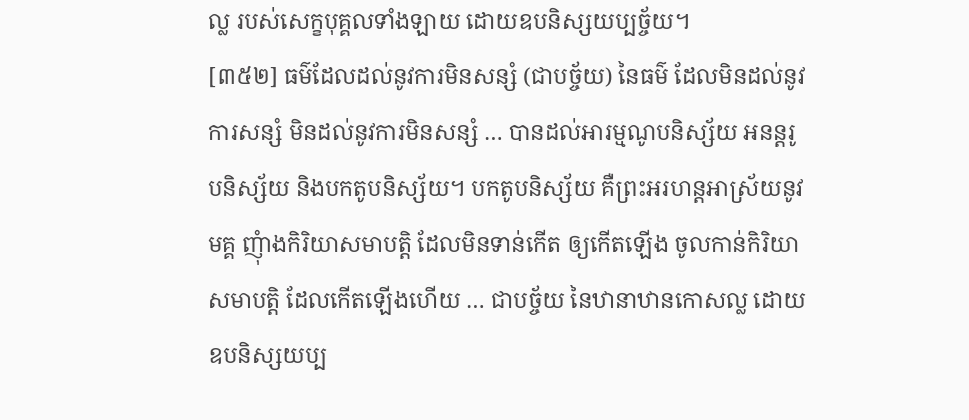ល្ល របស់សេក្ខបុគ្គលទាំងឡាយ ដោយឧបនិស្សយប្បច្ច័យ។
[៣៥២] ធម៌ដែលដល់នូវការមិនសន្សំ (ជាបច្ច័យ) នៃធម៌ ដែលមិនដល់នូវការសន្សំ មិនដល់នូវការមិនសន្សំ … បានដល់អារម្មណូបនិស្ស័យ អនន្តរូបនិស្ស័យ និងបកតូបនិស្ស័យ។ បកតូបនិស្ស័យ គឺព្រះអរហន្តអាស្រ័យនូវមគ្គ ញុំាងកិរិយាសមាបត្តិ ដែលមិនទាន់កើត ឲ្យកើតឡើង ចូលកាន់កិរិយាសមាបត្តិ ដែលកើតឡើងហើយ … ជាបច្ច័យ នៃឋានាឋានកោសល្ល ដោយឧបនិស្សយប្ប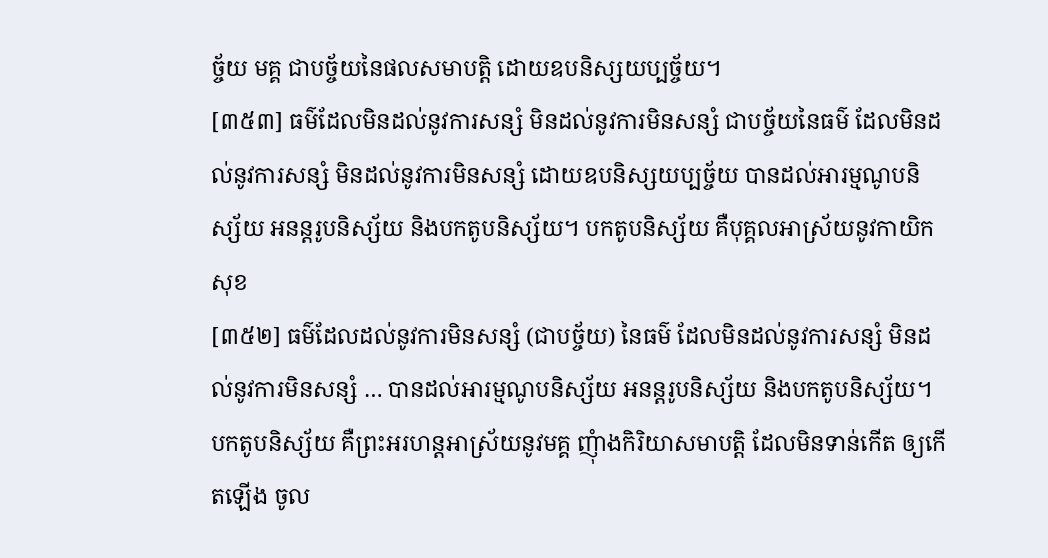ច្ច័យ មគ្គ ជាបច្ច័យនៃផលសមាបត្តិ ដោយឧបនិស្សយប្បច្ច័យ។
[៣៥៣] ធម៌ដែលមិនដល់នូវការសន្សំ មិនដល់នូវការមិនសន្សំ ជាបច្ច័យនៃធម៌ ដែលមិនដល់នូវការសន្សំ មិនដល់នូវការមិនសន្សំ ដោយឧបនិស្សយប្បច្ច័យ បានដល់អារម្មណូបនិស្ស័យ អនន្តរូបនិស្ស័យ និងបកតូបនិស្ស័យ។ បកតូបនិស្ស័យ គឺបុគ្គលអាស្រ័យនូវកាយិកសុខ
[៣៥២] ធម៌ដែលដល់នូវការមិនសន្សំ (ជាបច្ច័យ) នៃធម៌ ដែលមិនដល់នូវការសន្សំ មិនដល់នូវការមិនសន្សំ … បានដល់អារម្មណូបនិស្ស័យ អនន្តរូបនិស្ស័យ និងបកតូបនិស្ស័យ។ បកតូបនិស្ស័យ គឺព្រះអរហន្តអាស្រ័យនូវមគ្គ ញុំាងកិរិយាសមាបត្តិ ដែលមិនទាន់កើត ឲ្យកើតឡើង ចូល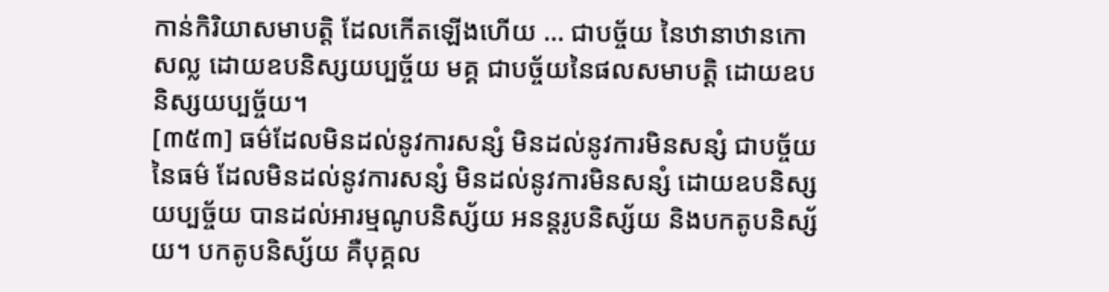កាន់កិរិយាសមាបត្តិ ដែលកើតឡើងហើយ … ជាបច្ច័យ នៃឋានាឋានកោសល្ល ដោយឧបនិស្សយប្បច្ច័យ មគ្គ ជាបច្ច័យនៃផលសមាបត្តិ ដោយឧបនិស្សយប្បច្ច័យ។
[៣៥៣] ធម៌ដែលមិនដល់នូវការសន្សំ មិនដល់នូវការមិនសន្សំ ជាបច្ច័យនៃធម៌ ដែលមិនដល់នូវការសន្សំ មិនដល់នូវការមិនសន្សំ ដោយឧបនិស្សយប្បច្ច័យ បានដល់អារម្មណូបនិស្ស័យ អនន្តរូបនិស្ស័យ និងបកតូបនិស្ស័យ។ បកតូបនិស្ស័យ គឺបុគ្គល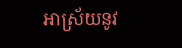អាស្រ័យនូវ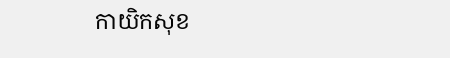កាយិកសុខ